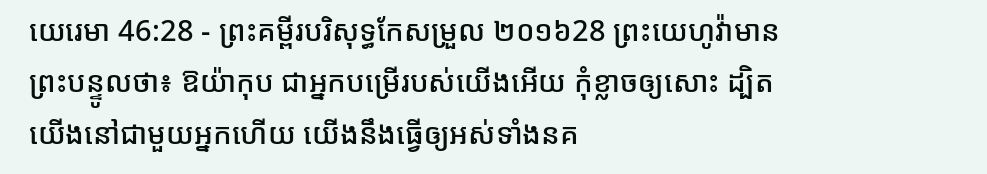យេរេមា 46:28 - ព្រះគម្ពីរបរិសុទ្ធកែសម្រួល ២០១៦28 ព្រះយេហូវ៉ាមានព្រះបន្ទូលថា៖ ឱយ៉ាកុប ជាអ្នកបម្រើរបស់យើងអើយ កុំខ្លាចឲ្យសោះ ដ្បិតយើងនៅជាមួយអ្នកហើយ យើងនឹងធ្វើឲ្យអស់ទាំងនគ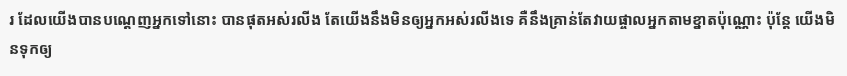រ ដែលយើងបានបណ្ដេញអ្នកទៅនោះ បានផុតអស់រលីង តែយើងនឹងមិនឲ្យអ្នកអស់រលីងទេ គឺនឹងគ្រាន់តែវាយផ្ចាលអ្នកតាមខ្នាតប៉ុណ្ណោះ ប៉ុន្តែ យើងមិនទុកឲ្យ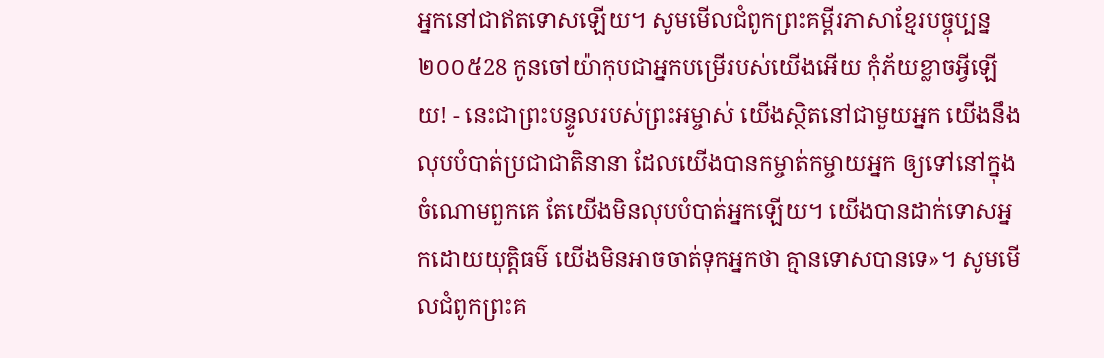អ្នកនៅជាឥតទោសឡើយ។ សូមមើលជំពូកព្រះគម្ពីរភាសាខ្មែរបច្ចុប្បន្ន ២០០៥28 កូនចៅយ៉ាកុបជាអ្នកបម្រើរបស់យើងអើយ កុំភ័យខ្លាចអ្វីឡើយ! - នេះជាព្រះបន្ទូលរបស់ព្រះអម្ចាស់ យើងស្ថិតនៅជាមួយអ្នក យើងនឹងលុបបំបាត់ប្រជាជាតិនានា ដែលយើងបានកម្ចាត់កម្ចាយអ្នក ឲ្យទៅនៅក្នុងចំណោមពួកគេ តែយើងមិនលុបបំបាត់អ្នកឡើយ។ យើងបានដាក់ទោសអ្នកដោយយុត្តិធម៌ យើងមិនអាចចាត់ទុកអ្នកថា គ្មានទោសបានទេ»។ សូមមើលជំពូកព្រះគ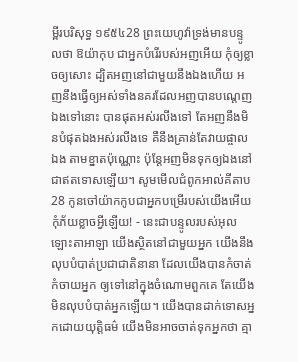ម្ពីរបរិសុទ្ធ ១៩៥៤28 ព្រះយេហូវ៉ាទ្រង់មានបន្ទូលថា ឱយ៉ាកុប ជាអ្នកបំរើរបស់អញអើយ កុំឲ្យខ្លាចឲ្យសោះ ដ្បិតអញនៅជាមួយនឹងឯងហើយ អញនឹងធ្វើឲ្យអស់ទាំងនគរដែលអញបានបណ្តេញឯងទៅនោះ បានផុតអស់រលីងទៅ តែអញនឹងមិនបំផុតឯងអស់រលីងទេ គឺនឹងគ្រាន់តែវាយផ្ចាលឯង តាមខ្នាតប៉ុណ្ណោះ ប៉ុន្តែអញមិនទុកឲ្យឯងនៅជាឥតទោសឡើយ។ សូមមើលជំពូកអាល់គីតាប28 កូនចៅយ៉ាកកូបជាអ្នកបម្រើរបស់យើងអើយ កុំភ័យខ្លាចអ្វីឡើយ! - នេះជាបន្ទូលរបស់អុលឡោះតាអាឡា យើងស្ថិតនៅជាមួយអ្នក យើងនឹងលុបបំបាត់ប្រជាជាតិនានា ដែលយើងបានកំចាត់កំចាយអ្នក ឲ្យទៅនៅក្នុងចំណោមពួកគេ តែយើងមិនលុបបំបាត់អ្នកឡើយ។ យើងបានដាក់ទោសអ្នកដោយយុត្តិធម៌ យើងមិនអាចចាត់ទុកអ្នកថា គ្មា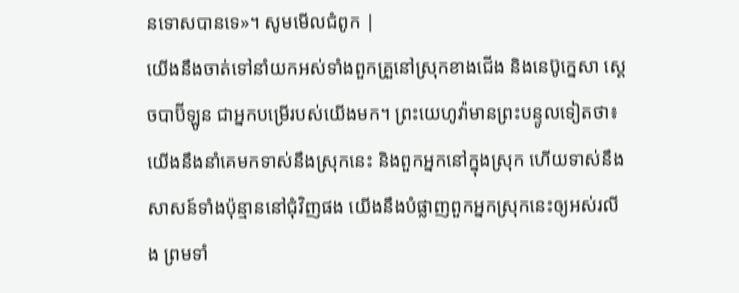នទោសបានទេ»។ សូមមើលជំពូក |
យើងនឹងចាត់ទៅនាំយកអស់ទាំងពួកគ្រួនៅស្រុកខាងជើង និងនេប៊ូក្នេសា ស្តេចបាប៊ីឡូន ជាអ្នកបម្រើរបស់យើងមក។ ព្រះយេហូវ៉ាមានព្រះបន្ទូលទៀតថា៖ យើងនឹងនាំគេមកទាស់នឹងស្រុកនេះ និងពួកអ្នកនៅក្នុងស្រុក ហើយទាស់នឹងសាសន៍ទាំងប៉ុន្មាននៅជុំវិញផង យើងនឹងបំផ្លាញពួកអ្នកស្រុកនេះឲ្យអស់រលីង ព្រមទាំ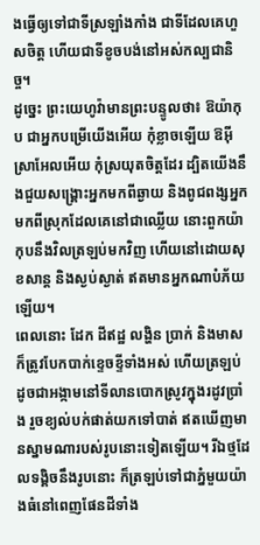ងធ្វើឲ្យទៅជាទីស្រឡាំងកាំង ជាទីដែលគេហួសចិត្ត ហើយជាទីខូចបង់នៅអស់កល្បជានិច្ច។
ដូច្នេះ ព្រះយេហូវ៉ាមានព្រះបន្ទូលថា៖ ឱយ៉ាកុប ជាអ្នកបម្រើយើងអើយ កុំខ្លាចឡើយ ឱអ៊ីស្រាអែលអើយ កុំស្រយុតចិត្តដែរ ដ្បិតយើងនឹងជួយសង្គ្រោះអ្នកមកពីឆ្ងាយ និងពូជពង្សអ្នកមកពីស្រុកដែលគេនៅជាឈ្លើយ នោះពួកយ៉ាកុបនឹងវិលត្រឡប់មកវិញ ហើយនៅដោយសុខសាន្ត និងស្ងប់ស្ងាត់ ឥតមានអ្នកណាបំភ័យឡើយ។
ពេលនោះ ដែក ដីឥដ្ឋ លង្ហិន ប្រាក់ និងមាសក៏ត្រូវបែកបាក់ខ្ទេចខ្ទីទាំងអស់ ហើយត្រឡប់ដូចជាអង្កាមនៅទីលានបោកស្រូវក្នុងរដូវប្រាំង រួចខ្យល់បក់ផាត់យកទៅបាត់ ឥតឃើញមានស្នាមណារបស់រូបនោះទៀតឡើយ។ រីឯថ្មដែលទង្គិចនឹងរូបនោះ ក៏ត្រឡប់ទៅជាភ្នំមួយយ៉ាងធំនៅពេញផែនដីទាំង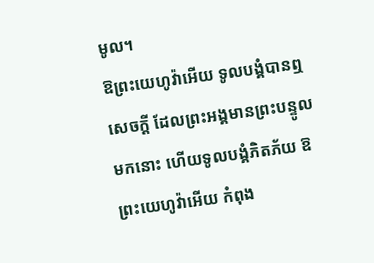មូល។
ឱព្រះយេហូវ៉ាអើយ ទូលបង្គំបានឮសេចក្ដី ដែលព្រះអង្គមានព្រះបន្ទូលមកនោះ ហើយទូលបង្គំភិតភ័យ ឱព្រះយេហូវ៉ាអើយ កំពុង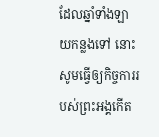ដែលឆ្នាំទាំងឡាយកន្លងទៅ នោះសូមធ្វើឲ្យកិច្ចការរបស់ព្រះអង្គកើត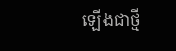ឡើងជាថ្មី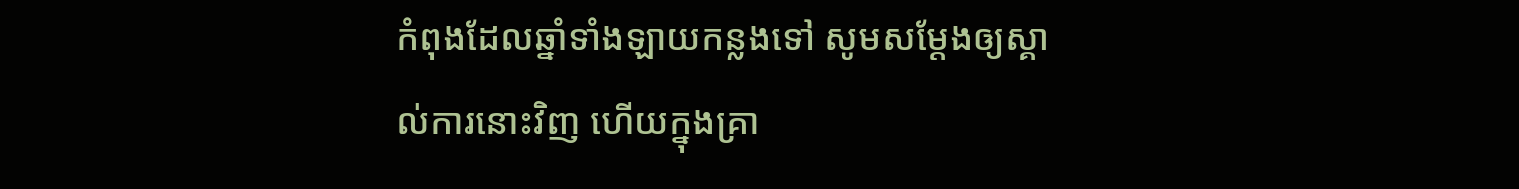កំពុងដែលឆ្នាំទាំងឡាយកន្លងទៅ សូមសម្ដែងឲ្យស្គាល់ការនោះវិញ ហើយក្នុងគ្រា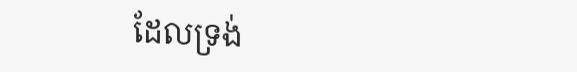ដែលទ្រង់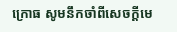ក្រោធ សូមនឹកចាំពីសេចក្ដីមេ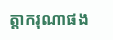ត្តាករុណាផង